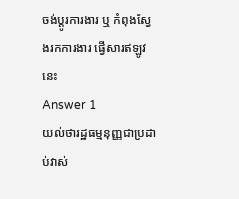ចង់ប្តូរការងារ ឬ កំពុងស្វែងរកការងារ ផ្វើសារឥឡូវនេះ
Answer 1
យល់ថារដ្ឋធម្មនុញ្ញជាប្រដាប់វាស់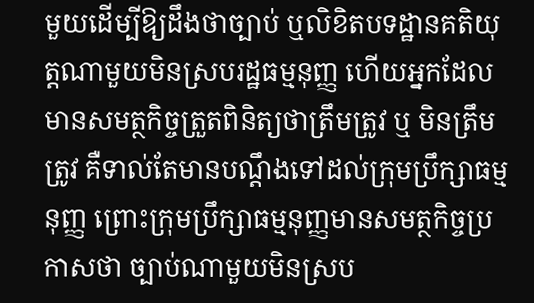មួយដើម្បីឱ្យដឹងថាច្បាប់ ឬលិខិតបទដ្ឋានគតិយុត្តណាមួយមិនស្របរដ្ឋធម្មនុញ្ញ ហើយអ្នកដែលមានសមត្ថកិច្ចត្រួតពិនិត្យថាត្រឹមត្រូវ ឬ មិនត្រឹមត្រូវ គឺទាល់តែមានបណ្តឹងទៅដល់ក្រុមប្រឹក្សាធម្មនុញ្ញ ព្រោះក្រុមប្រឹក្សាធម្មនុញ្ញមានសមត្ថកិច្ចប្រកាសថា ច្បាប់ណាមួយមិនស្រប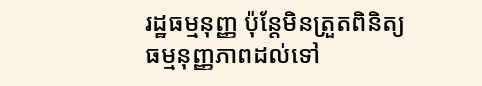រដ្ឋធម្មនុញ្ញ ប៉ុន្តែមិនត្រួតពិនិត្យធម្មនុញ្ញភាពដល់ទៅ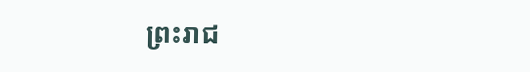ព្រះរាជ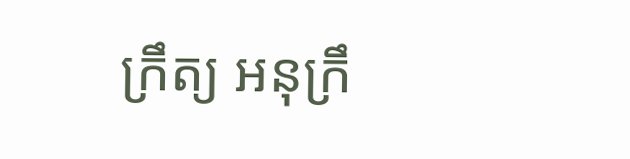ក្រឹត្យ អនុក្រឹ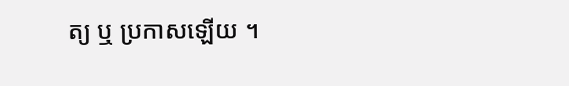ត្យ ឬ ប្រកាសឡើយ ។